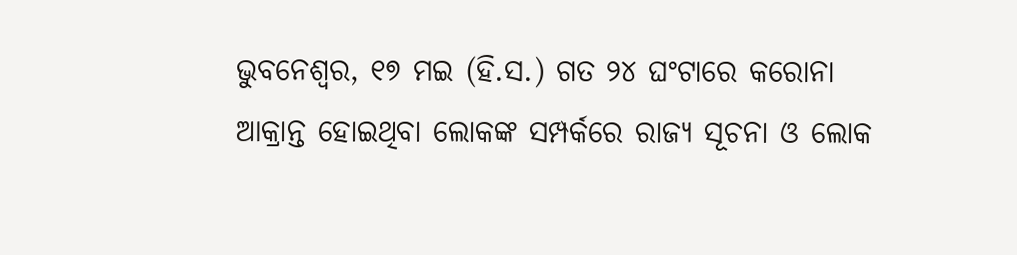ଭୁବନେଶ୍ୱର, ୧୭ ମଇ (ହି.ସ.) ଗତ ୨୪ ଘଂଟାରେ କରୋନା ଆକ୍ରାନ୍ତ ହୋଇଥିବା ଲୋକଙ୍କ ସମ୍ପର୍କରେ ରାଜ୍ୟ ସୂଚନା ଓ ଲୋକ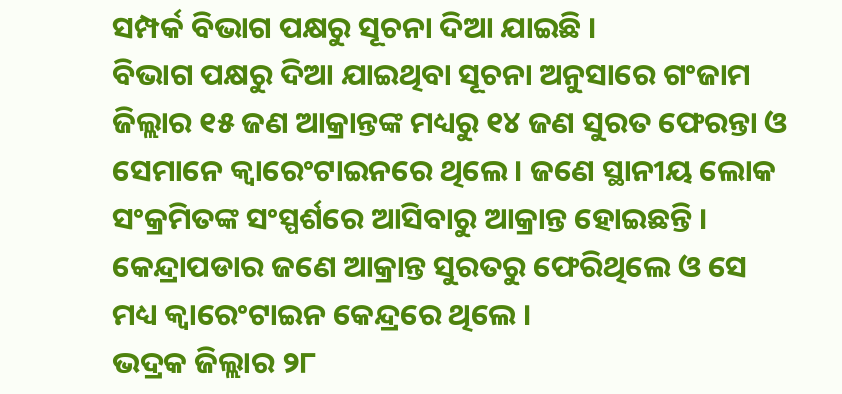ସମ୍ପର୍କ ବିଭାଗ ପକ୍ଷରୁ ସୂଚନା ଦିଆ ଯାଇଛି ।
ବିଭାଗ ପକ୍ଷରୁ ଦିଆ ଯାଇଥିବା ସୂଚନା ଅନୁସାରେ ଗଂଜାମ ଜିଲ୍ଲାର ୧୫ ଜଣ ଆକ୍ରାନ୍ତଙ୍କ ମଧ୍ୟରୁ ୧୪ ଜଣ ସୁରତ ଫେରନ୍ତା ଓ ସେମାନେ କ୍ୱାରେଂଟାଇନରେ ଥିଲେ । ଜଣେ ସ୍ଥାନୀୟ ଲୋକ ସଂକ୍ରମିତଙ୍କ ସଂସ୍ପର୍ଶରେ ଆସିବାରୁ ଆକ୍ରାନ୍ତ ହୋଇଛନ୍ତି । କେନ୍ଦ୍ରାପଡାର ଜଣେ ଆକ୍ରାନ୍ତ ସୁରତରୁ ଫେରିଥିଲେ ଓ ସେ ମଧ୍ୟ କ୍ୱାରେଂଟାଇନ କେନ୍ଦ୍ରରେ ଥିଲେ ।
ଭଦ୍ରକ ଜିଲ୍ଲାର ୨୮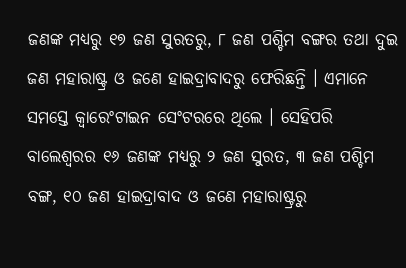ଜଣଙ୍କ ମଧ୍ୟରୁ ୧୭ ଜଣ ସୁରତରୁ, ୮ ଜଣ ପଶ୍ଚିମ ବଙ୍ଗର ତଥା ଦୁଇ ଜଣ ମହାରାଷ୍ଟ୍ର ଓ ଜଣେ ହାଇଦ୍ରାବାଦରୁ ଫେରିଛନ୍ତି । ଏମାନେ ସମସ୍ତେ କ୍ୱାରେଂଟାଇନ ସେଂଟରରେ ଥିଲେ । ସେହିପରି ବାଲେଶ୍ୱରର ୧୬ ଜଣଙ୍କ ମଧ୍ୟରୁ ୨ ଜଣ ସୁରତ, ୩ ଜଣ ପଶ୍ଚିମ ବଙ୍ଗ, ୧୦ ଜଣ ହାଇଦ୍ରାବାଦ ଓ ଜଣେ ମହାରାଷ୍ଟ୍ରରୁ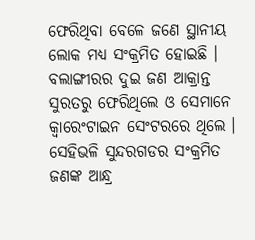ଫେରିଥିବା ବେଳେ ଜଣେ ସ୍ଥାନୀୟ ଲୋକ ମଧ୍ୟ ସଂକ୍ରମିତ ହୋଇଛି ।
ବଲାଙ୍ଗୀରର ଦୁଇ ଜଣ ଆକ୍ରାନ୍ତ ସୁରତରୁ ଫେରିଥିଲେ ଓ ସେମାନେ କ୍ୱାରେଂଟାଇନ ସେଂଟରରେ ଥିଲେ । ସେହିଭଳି ସୁନ୍ଦରଗଡର ସଂକ୍ରମିତ ଜଣଙ୍କ ଆନ୍ଧ୍ର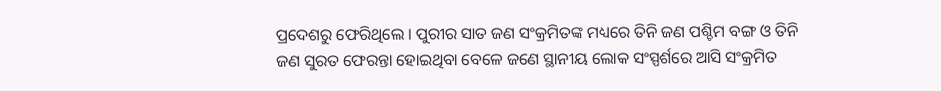ପ୍ରଦେଶରୁ ଫେରିଥିଲେ । ପୁରୀର ସାତ ଜଣ ସଂକ୍ରମିତଙ୍କ ମଧ୍ୟରେ ତିନି ଜଣ ପଶ୍ଚିମ ବଙ୍ଗ ଓ ତିନି ଜଣ ସୁରତ ଫେରନ୍ତା ହୋଇଥିବା ବେଳେ ଜଣେ ସ୍ଥାନୀୟ ଲୋକ ସଂସ୍ପର୍ଶରେ ଆସି ସଂକ୍ରମିତ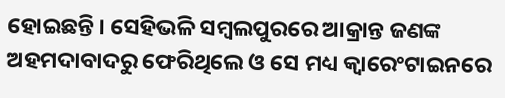ହୋଇଛନ୍ତି । ସେହିଭଳି ସମ୍ବଲପୁରରେ ଆକ୍ରାନ୍ତ ଜଣଙ୍କ ଅହମଦାବାଦରୁ ଫେରିଥିଲେ ଓ ସେ ମଧ୍ୟ କ୍ୱାରେଂଟାଇନରେ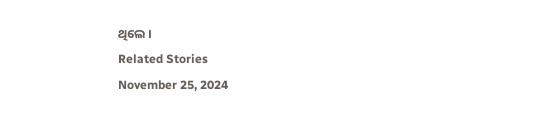ଥିଲେ ।
Related Stories
November 25, 2024